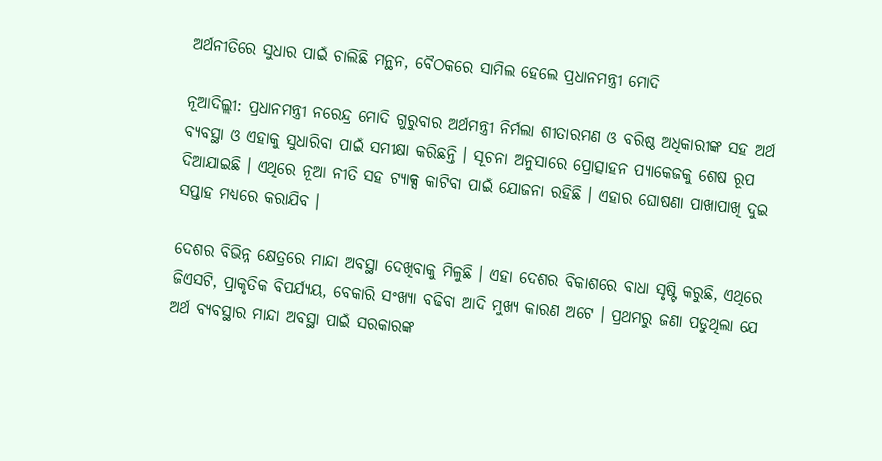ଅର୍ଥନୀତିରେ ସୁଧାର ପାଇଁ ଚାଲିଛି ମନ୍ଥନ, ବୈଠକରେ ସାମିଲ ହେଲେ ପ୍ରଧାନମନ୍ତ୍ରୀ ମୋଦି

ନୂଆଦିଲ୍ଲୀ: ପ୍ରଧାନମନ୍ତ୍ରୀ ନରେନ୍ଦ୍ର ମୋଦି ଗୁରୁବାର ଅର୍ଥମନ୍ତ୍ରୀ ନିର୍ମଲା ଶୀତାରମଣ ଓ ବରିଷ୍ଠ ଅଧିକାରୀଙ୍କ ସହ ଅର୍ଥ ବ୍ୟବସ୍ଥା ଓ ଏହାକୁ ସୁଧାରିବା ପାଇଁ ସମୀକ୍ଷା କରିଛନ୍ତି । ସୂଚନା ଅନୁସାରେ ପ୍ରୋତ୍ସାହନ ପ୍ୟାକେଜକୁ ଶେଷ ରୂପ ଦିଆଯାଇଛି । ଏଥିରେ ନୂଆ ନୀତି ସହ ଟ୍ୟାକ୍ସ କାଟିବା ପାଇଁ ଯୋଜନା ରହିଛି । ଏହାର ଘୋଷଣା ପାଖାପାଖି ଦୁଇ ସପ୍ତାହ ମଧ୍ୟରେ କରାଯିବ ।

ଦେଶର ବିଭିନ୍ନ କ୍ଷେତ୍ରରେ ମାନ୍ଦା ଅବସ୍ଥା ଦେଖିବାକୁ ମିଳୁଛି । ଏହା ଦେଶର ବିକାଶରେ ବାଧା ସୃଷ୍ଟି କରୁଛି, ଏଥିରେ ଜିଏସଟି, ପ୍ରାକୃତିକ ବିପର୍ଯ୍ୟୟ, ବେକାରି ସଂଖ୍ୟା ବଢିବା ଆଦି ମୁଖ୍ୟ କାରଣ ଅଟେ । ପ୍ରଥମରୁ ଜଣା ପଡୁଥିଲା ଯେ ଅର୍ଥ ବ୍ୟବସ୍ଥାର ମାନ୍ଦା ଅବସ୍ଥା ପାଇଁ ସରକାରଙ୍କ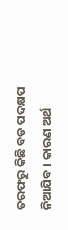ତରଫରୁ କିଛି ବଡ ପଦକ୍ଷପ ନିଆଯିବ । କାରଣ ଅର୍ଥ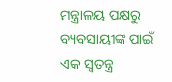ମନ୍ତ୍ରାଳୟ ପକ୍ଷରୁ ବ୍ୟବସାୟୀଙ୍କ ପାଇଁ ଏକ ସ୍ୱତନ୍ତ୍ର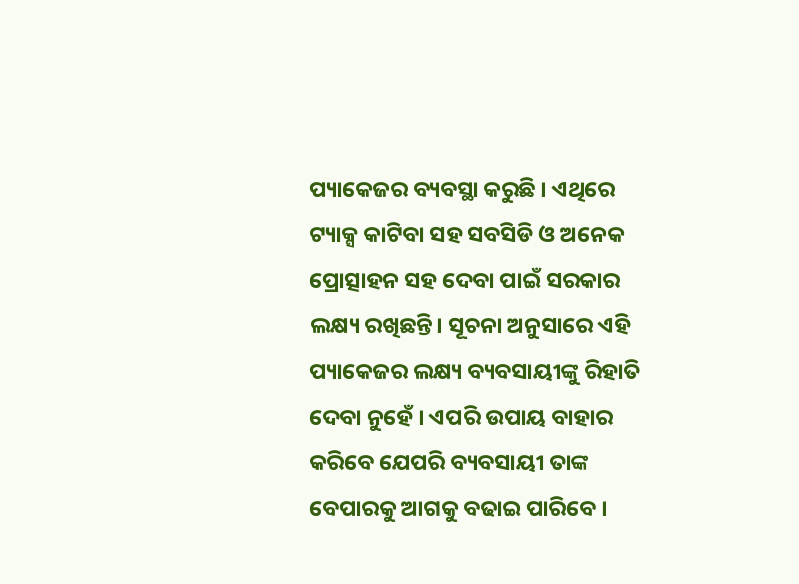ପ୍ୟାକେଜର ବ୍ୟବସ୍ଥା କରୁଛି । ଏଥିରେ ଟ୍ୟାକ୍ସ କାଟିବା ସହ ସବସିଡି ଓ ଅନେକ ପ୍ରୋତ୍ସାହନ ସହ ଦେବା ପାଇଁ ସରକାର ଲକ୍ଷ୍ୟ ରଖିଛନ୍ତି। ସୂଚନା ଅନୁସାରେ ଏହି ପ୍ୟାକେଜର ଲକ୍ଷ୍ୟ ବ୍ୟବସାୟୀଙ୍କୁ ରିହାତି ଦେବା ନୁହେଁ । ଏପରି ଉପାୟ ବାହାର କରିବେ ଯେପରି ବ୍ୟବସାୟୀ ତାଙ୍କ ବେପାରକୁ ଆଗକୁ ବଢାଇ ପାରିବେ ।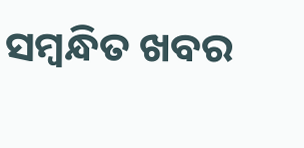ସମ୍ବନ୍ଧିତ ଖବର